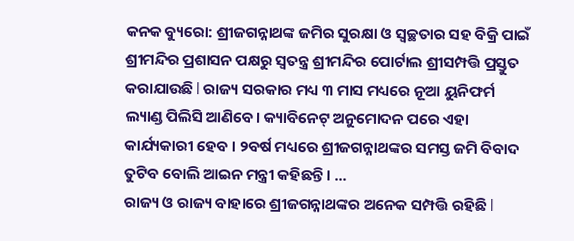କନକ ବ୍ୟୁରୋ: ଶ୍ରୀଜଗନ୍ନାଥଙ୍କ ଜମିର ସୁରକ୍ଷା ଓ ସ୍ବଚ୍ଛତାର ସହ ବିକ୍ରି ପାଇଁ ଶ୍ରୀମନ୍ଦିର ପ୍ରଶାସନ ପକ୍ଷରୁ ସ୍ୱତନ୍ତ୍ର ଶ୍ରୀମନ୍ଦିର ପୋର୍ଟାଲ ଶ୍ରୀସମ୍ପତ୍ତି ପ୍ରସ୍ତୁତ କରାଯାଉଛି l ରାଜ୍ୟ ସରକାର ମଧ୍ୟ ୩ ମାସ ମଧ୍ୟରେ ନୂଆ ୟୁନିଫର୍ମ ଲ୍ୟାଣ୍ଡ ପିଲିସି ଆଣିବେ। କ୍ୟାବିନେଟ୍ ଅନୁମୋଦନ ପରେ ଏହା କାର୍ଯ୍ୟକାରୀ ହେବ । ୨ବର୍ଷ ମଧ୍ୟରେ ଶ୍ରୀଜଗନ୍ନାଥଙ୍କର ସମସ୍ତ ଜମି ବିବାଦ ତୁଟିବ ବୋଲି ଆଇନ ମନ୍ତ୍ରୀ କହିଛନ୍ତି। ...
ରାଜ୍ୟ ଓ ରାଜ୍ୟ ବାହାରେ ଶ୍ରୀଜଗନ୍ନାଥଙ୍କର ଅନେକ ସମ୍ପତ୍ତି ରହିଛି l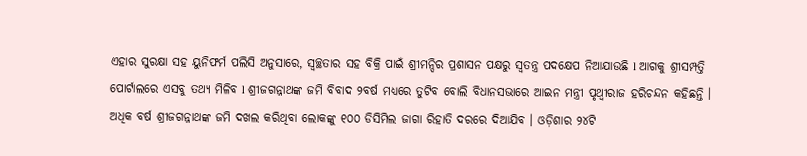ଏହାର ସୁରକ୍ଷା ସହ ୟୁନିଫର୍ମ ପଲିସି ଅନୁସାରେ, ସ୍ବଚ୍ଛତାର ସହ ବିକ୍ରି ପାଇଁ ଶ୍ରୀମନ୍ଦିର ପ୍ରଶାସନ ପକ୍ଷରୁ ସ୍ୱତନ୍ତ୍ର ପଦକ୍ଷେପ ନିଆଯାଉଛି l ଆଗକୁ ଶ୍ରୀସମ୍ପତ୍ତି ପୋର୍ଟାଲରେ ଏସବୁ ତଥ୍ୟ ମିଳିବ l ଶ୍ରୀଜଗନ୍ନାଥଙ୍କ ଜମି ବିବାଦ ୨ବର୍ଷ ମଧ୍ୟରେ ତୁଟିବ ବୋଲି ବିଧାନସଭାରେ ଆଇନ ମନ୍ତ୍ରୀ ପୃଥ୍ୱୀରାଜ ହରିଚନ୍ଦନ କହିଛନ୍ତି । ଅଧିକ ବର୍ଷ ଶ୍ରୀଜଗନ୍ନାଥଙ୍କ ଜମି ଦଖଲ କରିଥିବା ଲୋକଙ୍କୁ ୧୦୦ ଡିସିମିଲ ଜାଗା ରିହାତି ଦରରେ ଦିଆଯିବ । ଓଡ଼ିଶାର ୨୪ଟି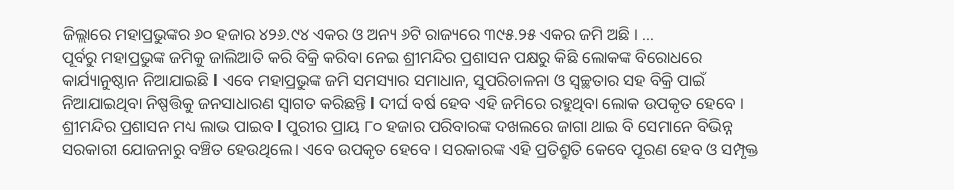ଜିଲ୍ଲାରେ ମହାପ୍ରଭୁଙ୍କର ୬୦ ହଜାର ୪୨୬.୯୪ ଏକର ଓ ଅନ୍ୟ ୬ଟି ରାଜ୍ୟରେ ୩୯୫.୨୫ ଏକର ଜମି ଅଛି । ...
ପୂର୍ବରୁ ମହାପ୍ରଭୁଙ୍କ ଜମିକୁ ଜାଲିଆତି କରି ବିକ୍ରି କରିବା ନେଇ ଶ୍ରୀମନ୍ଦିର ପ୍ରଶାସନ ପକ୍ଷରୁ କିଛି ଲୋକଙ୍କ ବିରୋଧରେ କାର୍ଯ୍ୟାନୁଷ୍ଠାନ ନିଆଯାଇଛି l ଏବେ ମହାପ୍ରଭୁଙ୍କ ଜମି ସମସ୍ୟାର ସମାଧାନ, ସୁପରିଚାଳନା ଓ ସ୍ବଚ୍ଛତାର ସହ ବିକ୍ରି ପାଇଁ ନିଆଯାଇଥିବା ନିଷ୍ପତ୍ତିକୁ ଜନସାଧାରଣ ସ୍ୱାଗତ କରିଛନ୍ତି l ଦୀର୍ଘ ବର୍ଷ ହେବ ଏହି ଜମିରେ ରହୁଥିବା ଲୋକ ଉପକୃତ ହେବେ । ଶ୍ରୀମନ୍ଦିର ପ୍ରଶାସନ ମଧ୍ୟ ଲାଭ ପାଇବ l ପୁରୀର ପ୍ରାୟ ୮୦ ହଜାର ପରିବାରଙ୍କ ଦଖଲରେ ଜାଗା ଥାଇ ବି ସେମାନେ ବିଭିନ୍ନ ସରକାରୀ ଯୋଜନାରୁ ବଞ୍ଚିତ ହେଉଥିଲେ। ଏବେ ଉପକୃତ ହେବେ । ସରକାରଙ୍କ ଏହି ପ୍ରତିଶ୍ରୁତି କେବେ ପୂରଣ ହେବ ଓ ସମ୍ପୃକ୍ତ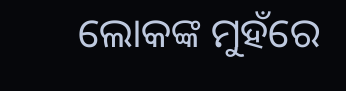ଲୋକଙ୍କ ମୁହଁରେ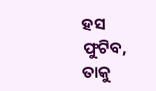ହସ ଫୁଟିବ, ତାକୁ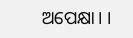ଅପେକ୍ଷା। ।